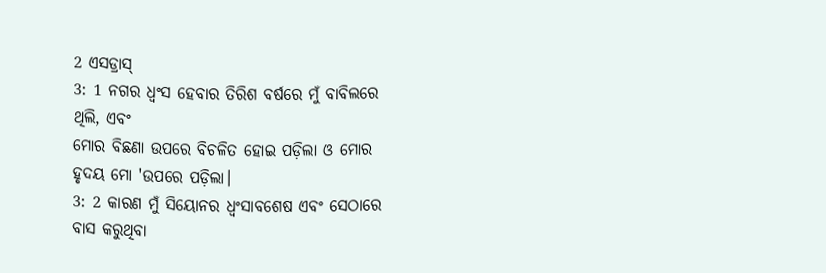2 ଏସଡ୍ରାସ୍
3: 1 ନଗର ଧ୍ୱଂସ ହେବାର ତିରିଶ ବର୍ଷରେ ମୁଁ ବାବିଲରେ ଥିଲି, ଏବଂ
ମୋର ବିଛଣା ଉପରେ ବିଚଳିତ ହୋଇ ପଡ଼ିଲା ଓ ମୋର ହୃଦୟ ମୋ 'ଉପରେ ପଡ଼ିଲା।
3: 2 କାରଣ ମୁଁ ସିୟୋନର ଧ୍ୱଂସାବଶେଷ ଏବଂ ସେଠାରେ ବାସ କରୁଥିବା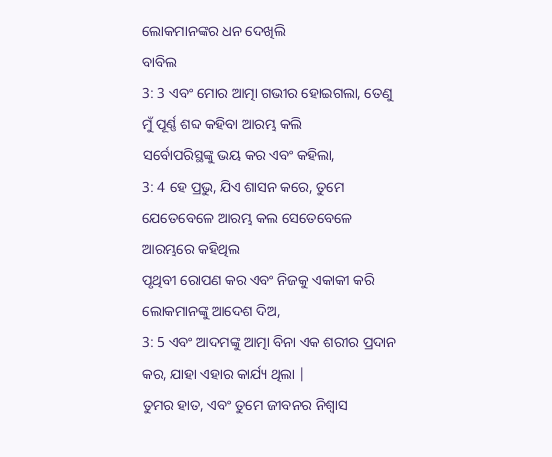ଲୋକମାନଙ୍କର ଧନ ଦେଖିଲି
ବାବିଲ
3: 3 ଏବଂ ମୋର ଆତ୍ମା ଗଭୀର ହୋଇଗଲା, ତେଣୁ ମୁଁ ପୂର୍ଣ୍ଣ ଶବ୍ଦ କହିବା ଆରମ୍ଭ କଲି
ସର୍ବୋପରିସ୍ଥଙ୍କୁ ଭୟ କର ଏବଂ କହିଲା,
3: 4 ହେ ପ୍ରଭୁ, ଯିଏ ଶାସନ କରେ, ତୁମେ ଯେତେବେଳେ ଆରମ୍ଭ କଲ ସେତେବେଳେ ଆରମ୍ଭରେ କହିଥିଲ
ପୃଥିବୀ ରୋପଣ କର ଏବଂ ନିଜକୁ ଏକାକୀ କରି ଲୋକମାନଙ୍କୁ ଆଦେଶ ଦିଅ,
3: 5 ଏବଂ ଆଦମଙ୍କୁ ଆତ୍ମା ବିନା ଏକ ଶରୀର ପ୍ରଦାନ କର, ଯାହା ଏହାର କାର୍ଯ୍ୟ ଥିଲା |
ତୁମର ହାତ, ଏବଂ ତୁମେ ଜୀବନର ନିଶ୍ୱାସ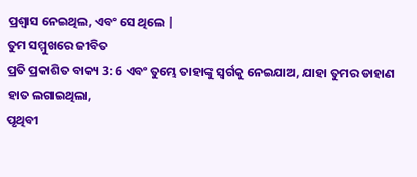ପ୍ରଶ୍ୱାସ ନେଇଥିଲ, ଏବଂ ସେ ଥିଲେ |
ତୁମ ସମ୍ମୁଖରେ ଜୀବିତ
ପ୍ରତି ପ୍ରକାଶିତ ବାକ୍ୟ 3: 6 ଏବଂ ତୁମ୍ଭେ ତାହାଙ୍କୁ ସ୍ୱର୍ଗକୁ ନେଇଯାଅ, ଯାହା ତୁମର ଡାହାଣ ହାତ ଲଗାଇଥିଲା,
ପୃଥିବୀ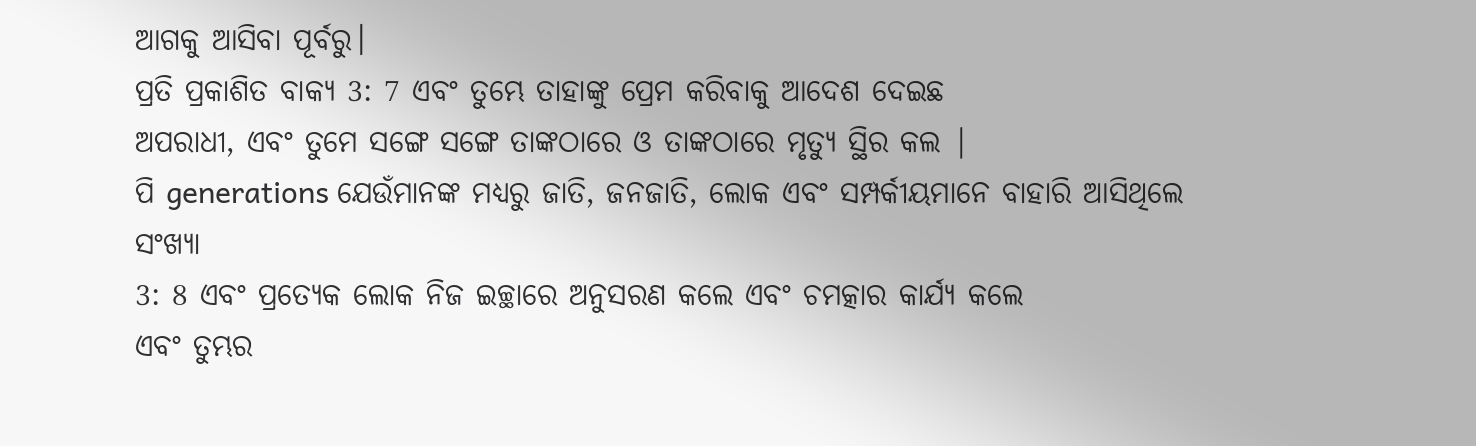ଆଗକୁ ଆସିବା ପୂର୍ବରୁ।
ପ୍ରତି ପ୍ରକାଶିତ ବାକ୍ୟ 3: 7 ଏବଂ ତୁମ୍ଭେ ତାହାଙ୍କୁ ପ୍ରେମ କରିବାକୁ ଆଦେଶ ଦେଇଛ
ଅପରାଧୀ, ଏବଂ ତୁମେ ସଙ୍ଗେ ସଙ୍ଗେ ତାଙ୍କଠାରେ ଓ ତାଙ୍କଠାରେ ମୃତ୍ୟୁ ସ୍ଥିର କଲ |
ପି generations ଯେଉଁମାନଙ୍କ ମଧ୍ୟରୁ ଜାତି, ଜନଜାତି, ଲୋକ ଏବଂ ସମ୍ପର୍କୀୟମାନେ ବାହାରି ଆସିଥିଲେ
ସଂଖ୍ୟା
3: 8 ଏବଂ ପ୍ରତ୍ୟେକ ଲୋକ ନିଜ ଇଚ୍ଛାରେ ଅନୁସରଣ କଲେ ଏବଂ ଚମତ୍କାର କାର୍ଯ୍ୟ କଲେ
ଏବଂ ତୁମ୍ଭର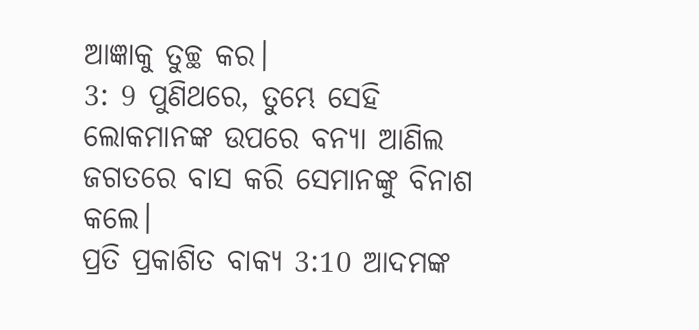ଆଜ୍ଞାକୁ ତୁଚ୍ଛ କର।
3: 9 ପୁଣିଥରେ, ତୁମ୍ଭେ ସେହି ଲୋକମାନଙ୍କ ଉପରେ ବନ୍ୟା ଆଣିଲ
ଜଗତରେ ବାସ କରି ସେମାନଙ୍କୁ ବିନାଶ କଲେ।
ପ୍ରତି ପ୍ରକାଶିତ ବାକ୍ୟ 3:10 ଆଦମଙ୍କ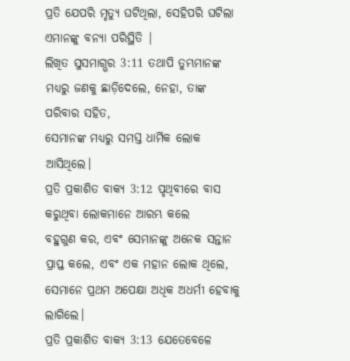ପ୍ରତି ଯେପରି ମୃତ୍ୟୁ ଘଟିଥିଲା, ସେହିପରି ଘଟିଲା
ଏମାନଙ୍କୁ ବନ୍ୟା ପରିସ୍ଥିତି |
ଲିଖିତ ସୁସମାଗ୍ଭର 3:11 ତଥାପି ତୁମ୍ଭମାନଙ୍କ ମଧ୍ୟରୁ ଜଣକୁ ଛାଡ଼ିଦେଲେ, ନେହା, ତାଙ୍କ ପରିବାର ସହିତ,
ସେମାନଙ୍କ ମଧ୍ୟରୁ ସମସ୍ତ ଧାର୍ମିକ ଲୋକ ଆସିଥିଲେ।
ପ୍ରତି ପ୍ରକାଶିତ ବାକ୍ୟ 3:12 ପୃଥିବୀରେ ବାସ କରୁଥିବା ଲୋକମାନେ ଆରମ୍ଭ କଲେ
ବହୁଗୁଣ କର, ଏବଂ ସେମାନଙ୍କୁ ଅନେକ ସନ୍ତାନ ପ୍ରାପ୍ତ କଲେ, ଏବଂ ଏକ ମହାନ ଲୋକ ଥିଲେ,
ସେମାନେ ପ୍ରଥମ ଅପେକ୍ଷା ଅଧିକ ଅଧର୍ମୀ ହେବାକୁ ଲାଗିଲେ।
ପ୍ରତି ପ୍ରକାଶିତ ବାକ୍ୟ 3:13 ଯେତେବେଳେ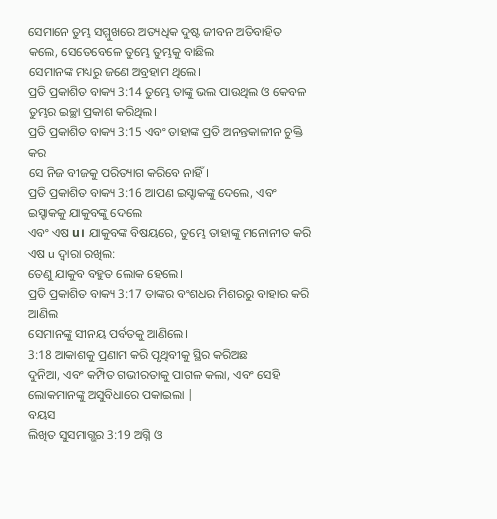ସେମାନେ ତୁମ୍ଭ ସମ୍ମୁଖରେ ଅତ୍ୟଧିକ ଦୁଷ୍ଟ ଜୀବନ ଅତିବାହିତ କଲେ, ସେତେବେଳେ ତୁମ୍ଭେ ତୁମ୍ଭକୁ ବାଛିଲ
ସେମାନଙ୍କ ମଧ୍ୟରୁ ଜଣେ ଅବ୍ରହାମ ଥିଲେ।
ପ୍ରତି ପ୍ରକାଶିତ ବାକ୍ୟ 3:14 ତୁମ୍ଭେ ତାଙ୍କୁ ଭଲ ପାଉଥିଲ ଓ କେବଳ ତୁମ୍ଭର ଇଚ୍ଛା ପ୍ରକାଶ କରିଥିଲ।
ପ୍ରତି ପ୍ରକାଶିତ ବାକ୍ୟ 3:15 ଏବଂ ତାହାଙ୍କ ପ୍ରତି ଅନନ୍ତକାଳୀନ ଚୁକ୍ତି କର
ସେ ନିଜ ବୀଜକୁ ପରିତ୍ୟାଗ କରିବେ ନାହିଁ।
ପ୍ରତି ପ୍ରକାଶିତ ବାକ୍ୟ 3:16 ଆପଣ ଇସ୍ହାକଙ୍କୁ ଦେଲେ, ଏବଂ ଇସ୍ହାକକୁ ଯାକୁବଙ୍କୁ ଦେଲେ
ଏବଂ ଏଷ u। ଯାକୁବଙ୍କ ବିଷୟରେ, ତୁମ୍ଭେ ତାହାଙ୍କୁ ମନୋନୀତ କରି ଏଷ u ଦ୍ୱାରା ରଖିଲ:
ତେଣୁ ଯାକୁବ ବହୁତ ଲୋକ ହେଲେ।
ପ୍ରତି ପ୍ରକାଶିତ ବାକ୍ୟ 3:17 ତାଙ୍କର ବଂଶଧର ମିଶରରୁ ବାହାର କରି ଆଣିଲ
ସେମାନଙ୍କୁ ସୀନୟ ପର୍ବତକୁ ଆଣିଲେ।
3:18 ଆକାଶକୁ ପ୍ରଣାମ କରି ପୃଥିବୀକୁ ସ୍ଥିର କରିଅଛ
ଦୁନିଆ, ଏବଂ କମ୍ପିତ ଗଭୀରତାକୁ ପାଗଳ କଲା, ଏବଂ ସେହି ଲୋକମାନଙ୍କୁ ଅସୁବିଧାରେ ପକାଇଲା |
ବୟସ
ଲିଖିତ ସୁସମାଗ୍ଭର 3:19 ଅଗ୍ନି ଓ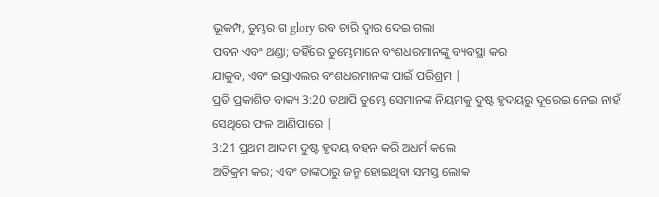ଭୂକମ୍ପ, ତୁମ୍ଭର ଗ glory ରବ ଚାରି ଦ୍ୱାର ଦେଇ ଗଲା
ପବନ ଏବଂ ଥଣ୍ଡା; ତହିଁରେ ତୁମ୍ଭେମାନେ ବଂଶଧରମାନଙ୍କୁ ବ୍ୟବସ୍ଥା କର
ଯାକୁବ, ଏବଂ ଇସ୍ରାଏଲର ବଂଶଧରମାନଙ୍କ ପାଇଁ ପରିଶ୍ରମ |
ପ୍ରତି ପ୍ରକାଶିତ ବାକ୍ୟ 3:20 ତଥାପି ତୁମ୍ଭେ ସେମାନଙ୍କ ନିୟମକୁ ଦୁଷ୍ଟ ହୃଦୟରୁ ଦୂରେଇ ନେଇ ନାହଁ
ସେଥିରେ ଫଳ ଆଣିପାରେ |
3:21 ପ୍ରଥମ ଆଦମ ଦୁଷ୍ଟ ହୃଦୟ ବହନ କରି ଅଧର୍ମ କଲେ
ଅତିକ୍ରମ କର; ଏବଂ ତାଙ୍କଠାରୁ ଜନ୍ମ ହୋଇଥିବା ସମସ୍ତ ଲୋକ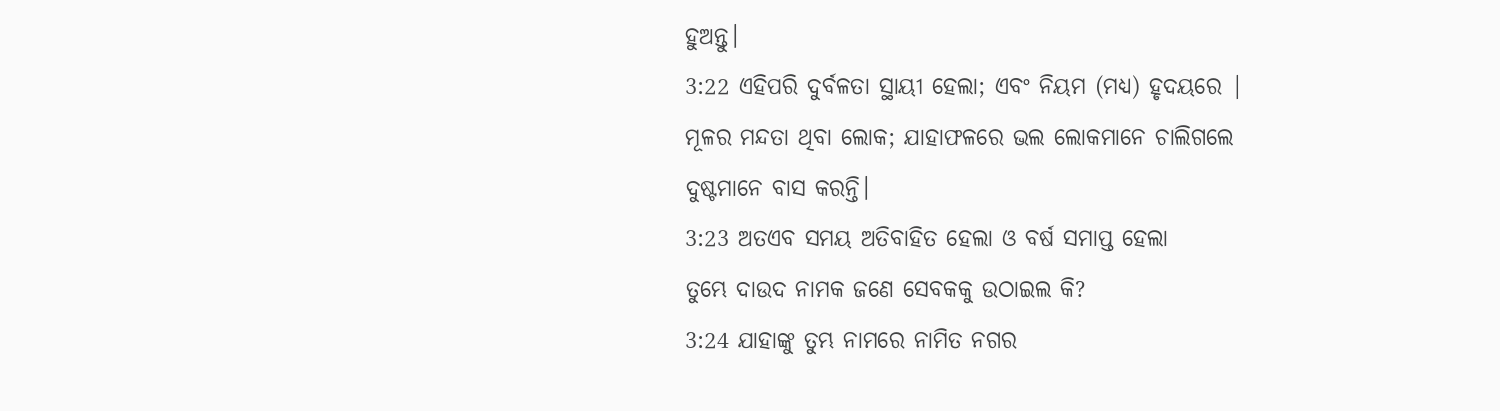ହୁଅନ୍ତୁ।
3:22 ଏହିପରି ଦୁର୍ବଳତା ସ୍ଥାୟୀ ହେଲା; ଏବଂ ନିୟମ (ମଧ୍ୟ) ହୃଦୟରେ |
ମୂଳର ମନ୍ଦତା ଥିବା ଲୋକ; ଯାହାଫଳରେ ଭଲ ଲୋକମାନେ ଚାଲିଗଲେ
ଦୁଷ୍ଟମାନେ ବାସ କରନ୍ତି।
3:23 ଅତଏବ ସମୟ ଅତିବାହିତ ହେଲା ଓ ବର୍ଷ ସମାପ୍ତ ହେଲା
ତୁମ୍ଭେ ଦାଉଦ ନାମକ ଜଣେ ସେବକକୁ ଉଠାଇଲ କି?
3:24 ଯାହାଙ୍କୁ ତୁମ୍ଭ ନାମରେ ନାମିତ ନଗର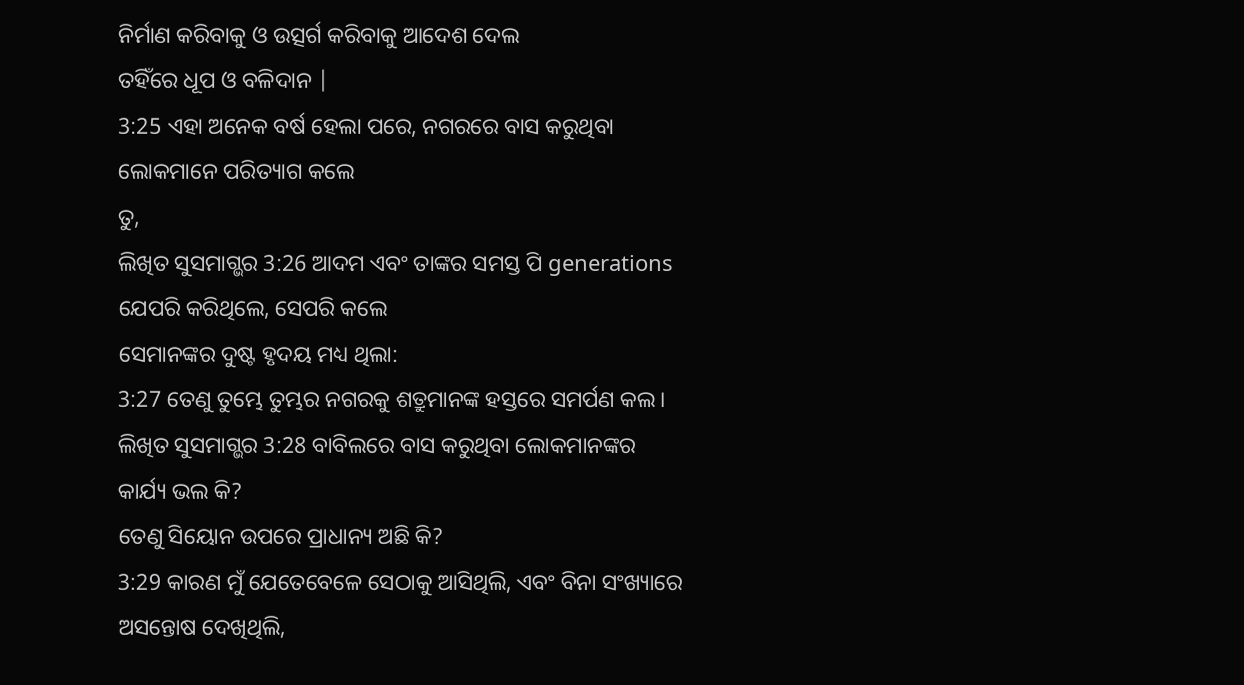ନିର୍ମାଣ କରିବାକୁ ଓ ଉତ୍ସର୍ଗ କରିବାକୁ ଆଦେଶ ଦେଲ
ତହିଁରେ ଧୂପ ଓ ବଳିଦାନ |
3:25 ଏହା ଅନେକ ବର୍ଷ ହେଲା ପରେ, ନଗରରେ ବାସ କରୁଥିବା ଲୋକମାନେ ପରିତ୍ୟାଗ କଲେ
ତୁ,
ଲିଖିତ ସୁସମାଗ୍ଭର 3:26 ଆଦମ ଏବଂ ତାଙ୍କର ସମସ୍ତ ପି generations ଯେପରି କରିଥିଲେ, ସେପରି କଲେ
ସେମାନଙ୍କର ଦୁଷ୍ଟ ହୃଦୟ ମଧ୍ୟ ଥିଲା:
3:27 ତେଣୁ ତୁମ୍ଭେ ତୁମ୍ଭର ନଗରକୁ ଶତ୍ରୁମାନଙ୍କ ହସ୍ତରେ ସମର୍ପଣ କଲ।
ଲିଖିତ ସୁସମାଗ୍ଭର 3:28 ବାବିଲରେ ବାସ କରୁଥିବା ଲୋକମାନଙ୍କର କାର୍ଯ୍ୟ ଭଲ କି?
ତେଣୁ ସିୟୋନ ଉପରେ ପ୍ରାଧାନ୍ୟ ଅଛି କି?
3:29 କାରଣ ମୁଁ ଯେତେବେଳେ ସେଠାକୁ ଆସିଥିଲି, ଏବଂ ବିନା ସଂଖ୍ୟାରେ ଅସନ୍ତୋଷ ଦେଖିଥିଲି,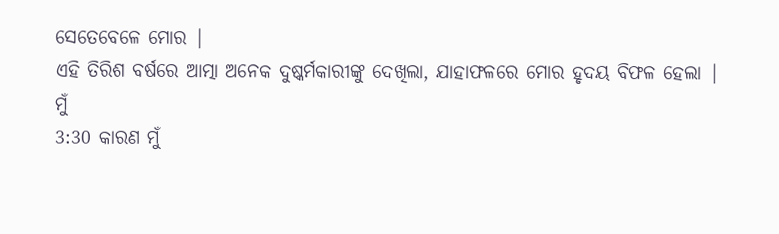ସେତେବେଳେ ମୋର |
ଏହି ତିରିଶ ବର୍ଷରେ ଆତ୍ମା ଅନେକ ଦୁଷ୍କର୍ମକାରୀଙ୍କୁ ଦେଖିଲା, ଯାହାଫଳରେ ମୋର ହୃଦୟ ବିଫଳ ହେଲା |
ମୁଁ
3:30 କାରଣ ମୁଁ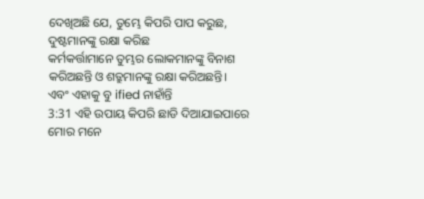ଦେଖିଅଛି ଯେ, ତୁମ୍ଭେ କିପରି ପାପ କରୁଛ, ଦୁଷ୍ଟମାନଙ୍କୁ ରକ୍ଷା କରିଛ
କର୍ମକର୍ତ୍ତାମାନେ ତୁମ୍ଭର ଲୋକମାନଙ୍କୁ ବିନାଶ କରିଅଛନ୍ତି ଓ ଶତ୍ରୁମାନଙ୍କୁ ରକ୍ଷା କରିଅଛନ୍ତି।
ଏବଂ ଏହାକୁ ବୁ ified ନାହାଁନ୍ତି
3:31 ଏହି ଉପାୟ କିପରି ଛାଡି ଦିଆଯାଇପାରେ ମୋର ମନେ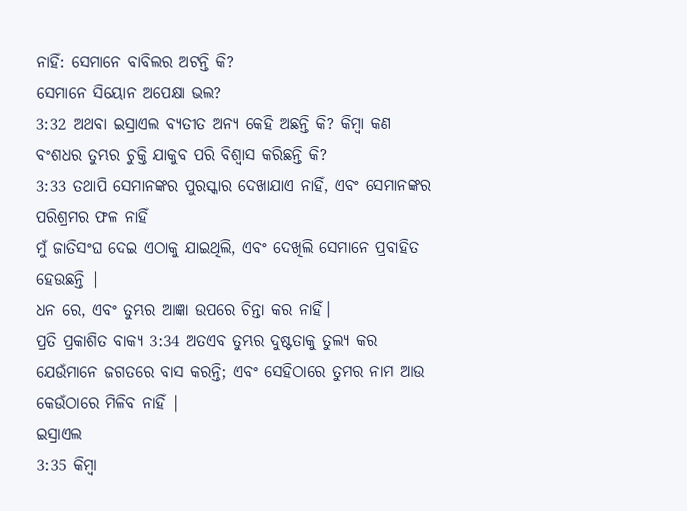ନାହିଁ: ସେମାନେ ବାବିଲର ଅଟନ୍ତି କି?
ସେମାନେ ସିୟୋନ ଅପେକ୍ଷା ଭଲ?
3:32 ଅଥବା ଇସ୍ରାଏଲ ବ୍ୟତୀତ ଅନ୍ୟ କେହି ଅଛନ୍ତି କି? କିମ୍ବା କଣ
ବଂଶଧର ତୁମ୍ଭର ଚୁକ୍ତି ଯାକୁବ ପରି ବିଶ୍ୱାସ କରିଛନ୍ତି କି?
3:33 ତଥାପି ସେମାନଙ୍କର ପୁରସ୍କାର ଦେଖାଯାଏ ନାହିଁ, ଏବଂ ସେମାନଙ୍କର ପରିଶ୍ରମର ଫଳ ନାହିଁ
ମୁଁ ଜାତିସଂଘ ଦେଇ ଏଠାକୁ ଯାଇଥିଲି, ଏବଂ ଦେଖିଲି ସେମାନେ ପ୍ରବାହିତ ହେଉଛନ୍ତି |
ଧନ ରେ, ଏବଂ ତୁମ୍ଭର ଆଜ୍ଞା ଉପରେ ଚିନ୍ତା କର ନାହିଁ।
ପ୍ରତି ପ୍ରକାଶିତ ବାକ୍ୟ 3:34 ଅତଏବ ତୁମ୍ଭର ଦୁଷ୍ଟତାକୁ ତୁଲ୍ଯ କର
ଯେଉଁମାନେ ଜଗତରେ ବାସ କରନ୍ତି; ଏବଂ ସେହିଠାରେ ତୁମର ନାମ ଆଉ କେଉଁଠାରେ ମିଳିବ ନାହିଁ |
ଇସ୍ରାଏଲ
3:35 କିମ୍ବା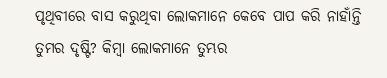ପୃଥିବୀରେ ବାସ କରୁଥିବା ଲୋକମାନେ କେବେ ପାପ କରି ନାହାଁନ୍ତି
ତୁମର ଦୃଷ୍ଟି? କିମ୍ବା ଲୋକମାନେ ତୁମ୍ଭର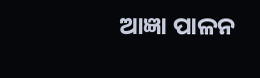ଆଜ୍ଞା ପାଳନ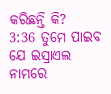କରିଛନ୍ତି କି?
3:36 ତୁମେ ପାଇବ ଯେ ଇସ୍ରାଏଲ ନାମରେ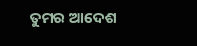ତୁମର ଆଦେଶ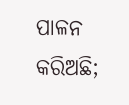ପାଳନ କରିଅଛି;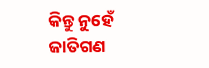କିନ୍ତୁ ନୁହେଁ
ଜାତିଗଣ